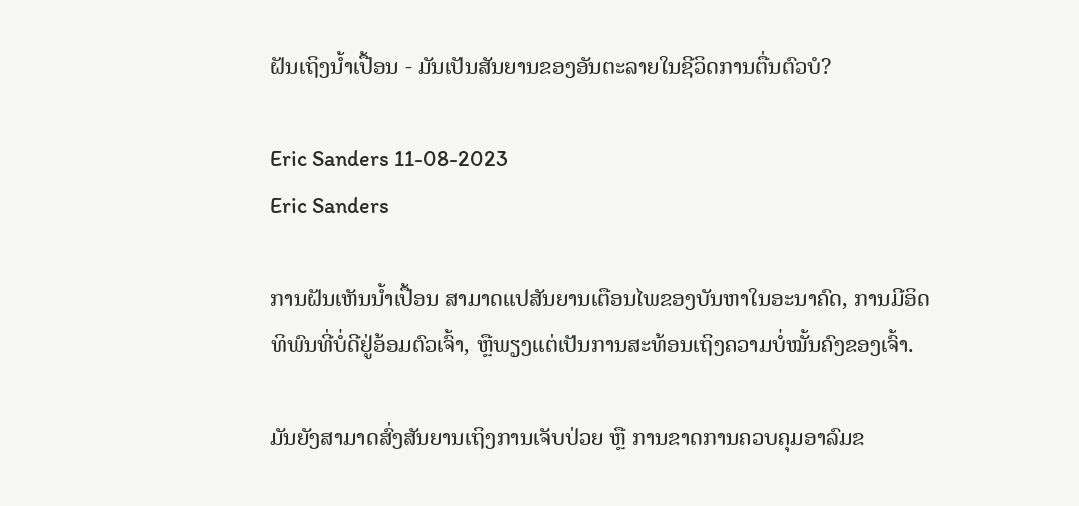ຝັນເຖິງນ້ຳເປື້ອນ - ມັນເປັນສັນຍານຂອງອັນຕະລາຍໃນຊີວິດການຕື່ນຕົວບໍ?

Eric Sanders 11-08-2023
Eric Sanders

ການຝັນເຫັນນໍ້າເປື້ອນ ສາມາດແປສັນຍານເຕືອນໄພຂອງບັນຫາໃນອະນາຄົດ, ການມີອິດທິພົນທີ່ບໍ່ດີຢູ່ອ້ອມຕົວເຈົ້າ, ຫຼືພຽງແຕ່ເປັນການສະທ້ອນເຖິງຄວາມບໍ່ໝັ້ນຄົງຂອງເຈົ້າ.

ມັນຍັງສາມາດສົ່ງສັນຍານເຖິງການເຈັບປ່ວຍ ຫຼື ການຂາດການຄວບຄຸມອາລົມຂ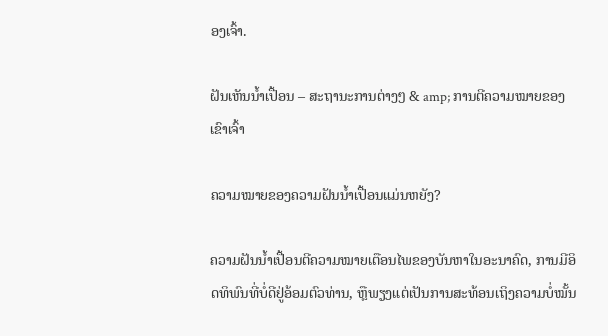ອງເຈົ້າ.

ຝັນເຫັນນໍ້າເປື້ອນ – ສະຖານະການຕ່າງໆ & amp; ການຕີຄວາມໝາຍຂອງເຂົາເຈົ້າ

ຄວາມໝາຍຂອງຄວາມຝັນນ້ຳເປື້ອນແມ່ນຫຍັງ?

ຄວາມຝັນນ້ຳເປື້ອນຕີຄວາມໝາຍເຕືອນໄພຂອງບັນຫາໃນອະນາຄົດ, ການມີອິດທິພົນທີ່ບໍ່ດີຢູ່ອ້ອມຕົວທ່ານ, ຫຼືພຽງແຕ່ເປັນການສະທ້ອນເຖິງຄວາມບໍ່ໝັ້ນ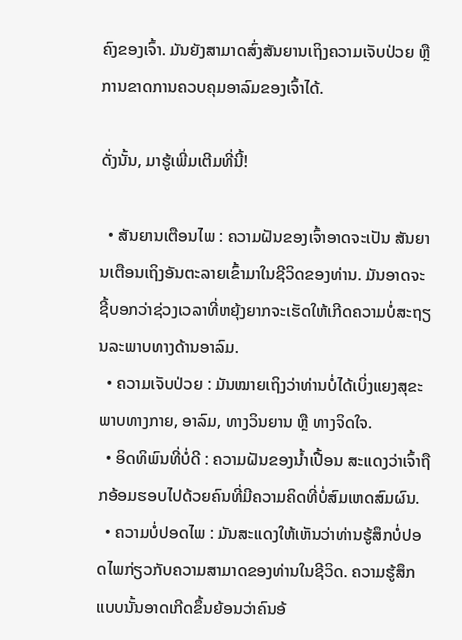ຄົງຂອງເຈົ້າ. ມັນຍັງສາມາດສົ່ງສັນຍານເຖິງຄວາມເຈັບປ່ວຍ ຫຼືການຂາດການຄວບຄຸມອາລົມຂອງເຈົ້າໄດ້.

ດັ່ງນັ້ນ, ມາຮູ້ເພີ່ມເຕີມທີ່ນີ້!

  • ສັນຍານເຕືອນໄພ : ຄວາມຝັນຂອງເຈົ້າອາດຈະເປັນ ສັນຍານເຕືອນເຖິງອັນຕະລາຍເຂົ້າມາໃນຊີວິດຂອງທ່ານ. ມັນອາດຈະຊີ້ບອກວ່າຊ່ວງເວລາທີ່ຫຍຸ້ງຍາກຈະເຮັດໃຫ້ເກີດຄວາມບໍ່ສະຖຽນລະພາບທາງດ້ານອາລົມ.
  • ຄວາມເຈັບປ່ວຍ : ມັນໝາຍເຖິງວ່າທ່ານບໍ່ໄດ້ເບິ່ງແຍງສຸຂະພາບທາງກາຍ, ອາລົມ, ທາງວິນຍານ ຫຼື ທາງຈິດໃຈ.
  • ອິດທິພົນທີ່ບໍ່ດີ : ຄວາມຝັນຂອງນໍ້າເປື້ອນ ສະແດງວ່າເຈົ້າຖືກອ້ອມຮອບໄປດ້ວຍຄົນທີ່ມີຄວາມຄິດທີ່ບໍ່ສົມເຫດສົມຜົນ.
  • ຄວາມບໍ່ປອດໄພ : ມັນສະແດງໃຫ້ເຫັນວ່າທ່ານຮູ້ສຶກບໍ່ປອດໄພກ່ຽວກັບຄວາມສາມາດຂອງທ່ານໃນຊີວິດ. ຄວາມຮູ້ສຶກແບບນັ້ນອາດເກີດຂຶ້ນຍ້ອນວ່າຄົນອ້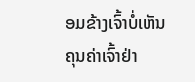ອມຂ້າງເຈົ້າບໍ່ເຫັນຄຸນຄ່າເຈົ້າຢ່າ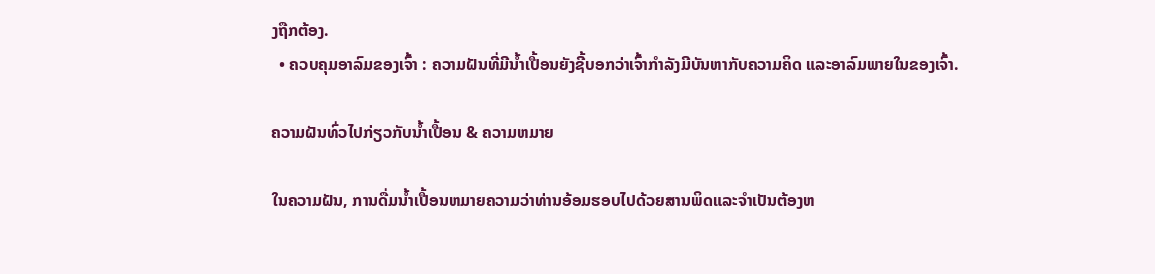ງຖືກຕ້ອງ.
  • ຄວບຄຸມອາລົມຂອງເຈົ້າ : ຄວາມຝັນທີ່ມີນໍ້າເປື້ອນຍັງຊີ້ບອກວ່າເຈົ້າກໍາລັງມີບັນຫາກັບຄວາມຄິດ ແລະອາລົມພາຍໃນຂອງເຈົ້າ.

ຄວາມຝັນທົ່ວໄປກ່ຽວກັບນໍ້າເປື້ອນ & ຄວາມຫມາຍ

ໃນຄວາມຝັນ, ການດື່ມນ້ຳເປື້ອນຫມາຍຄວາມວ່າທ່ານອ້ອມຮອບໄປດ້ວຍສານພິດແລະຈໍາເປັນຕ້ອງຫ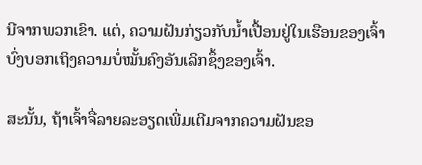ນີຈາກພວກເຂົາ. ແຕ່, ຄວາມຝັນກ່ຽວກັບນໍ້າເປື້ອນຢູ່ໃນເຮືອນຂອງເຈົ້າບົ່ງບອກເຖິງຄວາມບໍ່ໝັ້ນຄົງອັນເລິກຊຶ້ງຂອງເຈົ້າ.

ສະນັ້ນ, ຖ້າເຈົ້າຈື່ລາຍລະອຽດເພີ່ມເຕີມຈາກຄວາມຝັນຂອ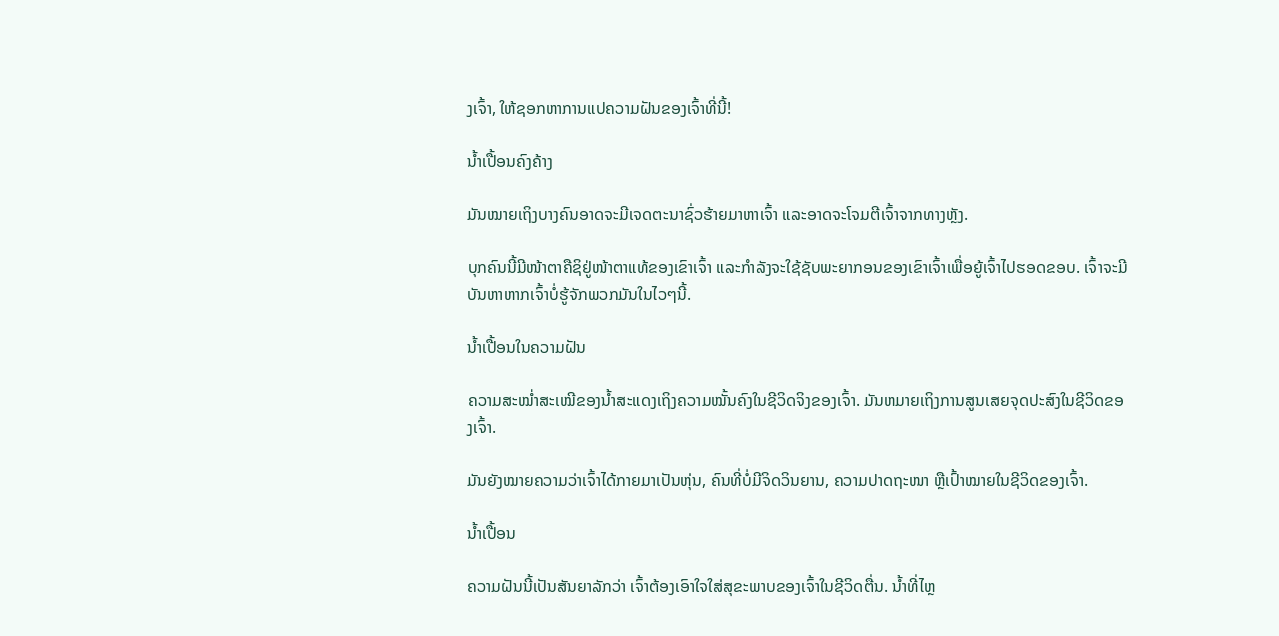ງເຈົ້າ, ໃຫ້ຊອກຫາການແປຄວາມຝັນຂອງເຈົ້າທີ່ນີ້!

ນໍ້າເປື້ອນຄົງຄ້າງ

ມັນໝາຍເຖິງບາງຄົນອາດຈະມີເຈດຕະນາຊົ່ວຮ້າຍມາຫາເຈົ້າ ແລະອາດຈະໂຈມຕີເຈົ້າຈາກທາງຫຼັງ.

ບຸກຄົນນີ້ມີໜ້າຕາຄືຊິຢູ່ໜ້າຕາແທ້ຂອງເຂົາເຈົ້າ ແລະກຳລັງຈະໃຊ້ຊັບພະຍາກອນຂອງເຂົາເຈົ້າເພື່ອຍູ້ເຈົ້າໄປຮອດຂອບ. ເຈົ້າຈະມີບັນຫາຫາກເຈົ້າບໍ່ຮູ້ຈັກພວກມັນໃນໄວໆນີ້.

ນ້ຳເປື້ອນໃນຄວາມຝັນ

ຄວາມສະໝໍ່າສະເໝີຂອງນ້ຳສະແດງເຖິງຄວາມໝັ້ນຄົງໃນຊີວິດຈິງຂອງເຈົ້າ. ມັນຫມາຍເຖິງການສູນເສຍຈຸດປະສົງໃນຊີວິດຂອງເຈົ້າ.

ມັນຍັງໝາຍຄວາມວ່າເຈົ້າໄດ້ກາຍມາເປັນຫຸ່ນ, ຄົນທີ່ບໍ່ມີຈິດວິນຍານ, ຄວາມປາດຖະໜາ ຫຼືເປົ້າໝາຍໃນຊີວິດຂອງເຈົ້າ.

ນ້ຳເປື້ອນ

ຄວາມຝັນນີ້ເປັນສັນຍາລັກວ່າ ເຈົ້າຕ້ອງເອົາໃຈໃສ່ສຸຂະພາບຂອງເຈົ້າໃນຊີວິດຕື່ນ. ນ້ຳທີ່ໄຫຼ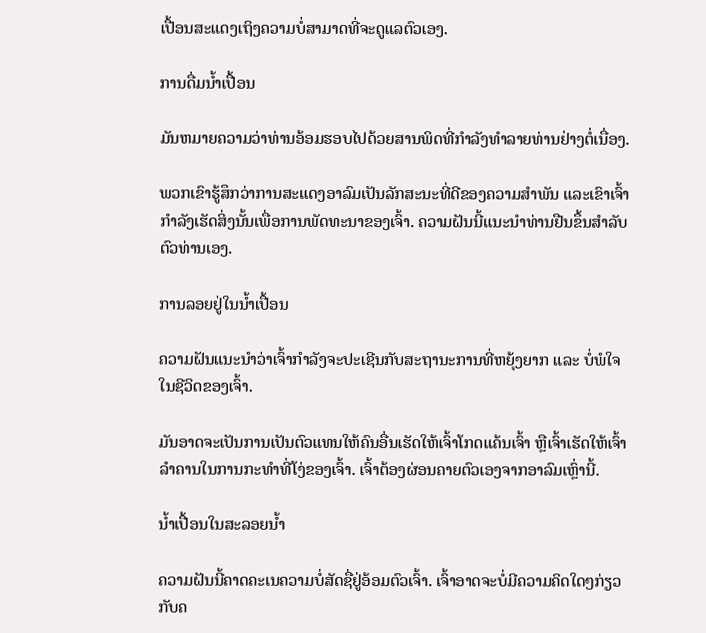ເປື້ອນສະແດງເຖິງຄວາມບໍ່ສາມາດທີ່ຈະດູແລຕົວເອງ.

ການດື່ມນ້ຳເປື້ອນ

ມັນຫມາຍຄວາມວ່າທ່ານອ້ອມຮອບໄປດ້ວຍສານພິດທີ່ກໍາລັງທໍາລາຍທ່ານຢ່າງຕໍ່ເນື່ອງ.

ພວກເຂົາຮູ້ສຶກວ່າການສະແດງອາລົມເປັນລັກສະນະທີ່ດີຂອງຄວາມສຳພັນ ແລະເຂົາເຈົ້າກຳລັງເຮັດສິ່ງນັ້ນເພື່ອການພັດທະນາຂອງເຈົ້າ. ຄວາມຝັນນີ້ແນະນໍາທ່ານຢືນຂຶ້ນສໍາລັບຕົວທ່ານເອງ.

ການລອຍຢູ່ໃນນ້ຳເປື້ອນ

ຄວາມຝັນແນະນຳວ່າເຈົ້າກຳລັງຈະປະເຊີນກັບສະຖານະການທີ່ຫຍຸ້ງຍາກ ແລະ ບໍ່ພໍໃຈໃນຊີວິດຂອງເຈົ້າ.

ມັນອາດຈະເປັນການເປັນຕົວແທນໃຫ້ຄົນອື່ນເຮັດໃຫ້ເຈົ້າໂກດແຄ້ນເຈົ້າ ຫຼືເຈົ້າເຮັດໃຫ້ເຈົ້າລຳຄານໃນການກະທໍາທີ່ໂງ່ຂອງເຈົ້າ. ເຈົ້າຕ້ອງຜ່ອນຄາຍຕົວເອງຈາກອາລົມເຫຼົ່ານີ້.

ນໍ້າເປື້ອນໃນສະລອຍນໍ້າ

ຄວາມຝັນນີ້ຄາດຄະເນຄວາມບໍ່ສັດຊື່ຢູ່ອ້ອມຕົວເຈົ້າ. ເຈົ້າອາດຈະບໍ່ມີຄວາມຄິດໃດໆກ່ຽວກັບຄ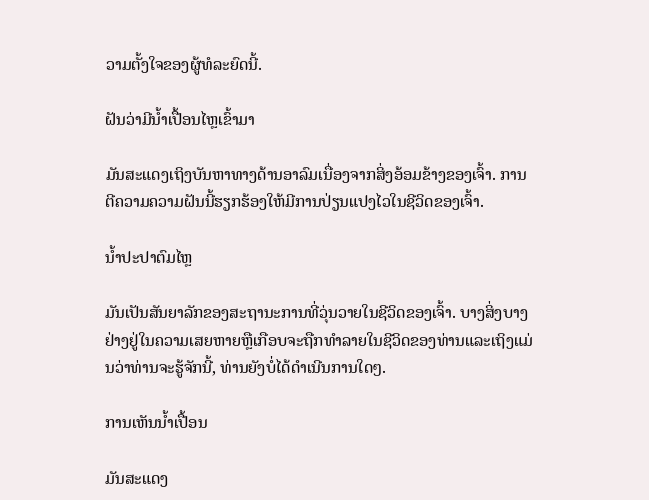ວາມຕັ້ງໃຈຂອງຜູ້ທໍລະຍົດນີ້.

ຝັນວ່າມີນໍ້າເປື້ອນໄຫຼເຂົ້າມາ

ມັນສະແດງເຖິງບັນຫາທາງດ້ານອາລົມເນື່ອງຈາກສິ່ງອ້ອມຂ້າງຂອງເຈົ້າ. ການຕີຄວາມຄວາມຝັນນີ້ຮຽກຮ້ອງໃຫ້ມີການປ່ຽນແປງໄວໃນຊີວິດຂອງເຈົ້າ.

ນ້ຳປະປາຕົມໄຫຼ

ມັນເປັນສັນຍາລັກຂອງສະຖານະການທີ່ວຸ່ນວາຍໃນຊີວິດຂອງເຈົ້າ. ບາງສິ່ງບາງຢ່າງຢູ່ໃນຄວາມເສຍຫາຍຫຼືເກືອບຈະຖືກທໍາລາຍໃນຊີວິດຂອງທ່ານແລະເຖິງແມ່ນວ່າທ່ານຈະຮູ້ຈັກນີ້, ທ່ານຍັງບໍ່ໄດ້ດໍາເນີນການໃດໆ.

ການເຫັນນ້ຳເປື້ອນ

ມັນສະແດງ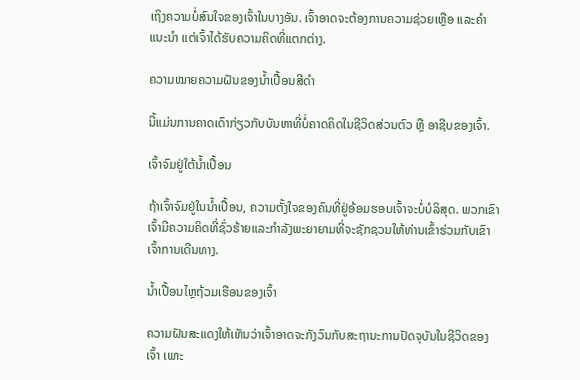ເຖິງຄວາມບໍ່ສົນໃຈຂອງເຈົ້າໃນບາງອັນ. ເຈົ້າອາດຈະຕ້ອງການຄວາມຊ່ວຍເຫຼືອ ແລະຄຳແນະນຳ ແຕ່ເຈົ້າໄດ້ຮັບຄວາມຄິດທີ່ແຕກຕ່າງ.

ຄວາມໝາຍຄວາມຝັນຂອງນ້ຳເປື້ອນສີດຳ

ນີ້ແມ່ນການຄາດເດົາກ່ຽວກັບບັນຫາທີ່ບໍ່ຄາດຄິດໃນຊີວິດສ່ວນຕົວ ຫຼື ອາຊີບຂອງເຈົ້າ.

ເຈົ້າຈົມຢູ່ໃຕ້ນ້ຳເປື້ອນ

ຖ້າເຈົ້າຈົມຢູ່ໃນນ້ຳເປື້ອນ, ຄວາມຕັ້ງໃຈຂອງຄົນທີ່ຢູ່ອ້ອມຮອບເຈົ້າຈະບໍ່ບໍລິສຸດ. ພວກເຂົາເຈົ້າມີຄວາມຄິດທີ່ຊົ່ວຮ້າຍແລະກໍາລັງພະຍາຍາມທີ່ຈະຊັກຊວນໃຫ້ທ່ານເຂົ້າຮ່ວມກັບເຂົາເຈົ້າການເດີນທາງ.

ນໍ້າເປື້ອນໄຫຼຖ້ວມເຮືອນຂອງເຈົ້າ

ຄວາມຝັນສະແດງໃຫ້ເຫັນວ່າເຈົ້າອາດຈະກັງວົນກັບສະຖານະການປັດຈຸບັນໃນຊີວິດຂອງເຈົ້າ ເພາະ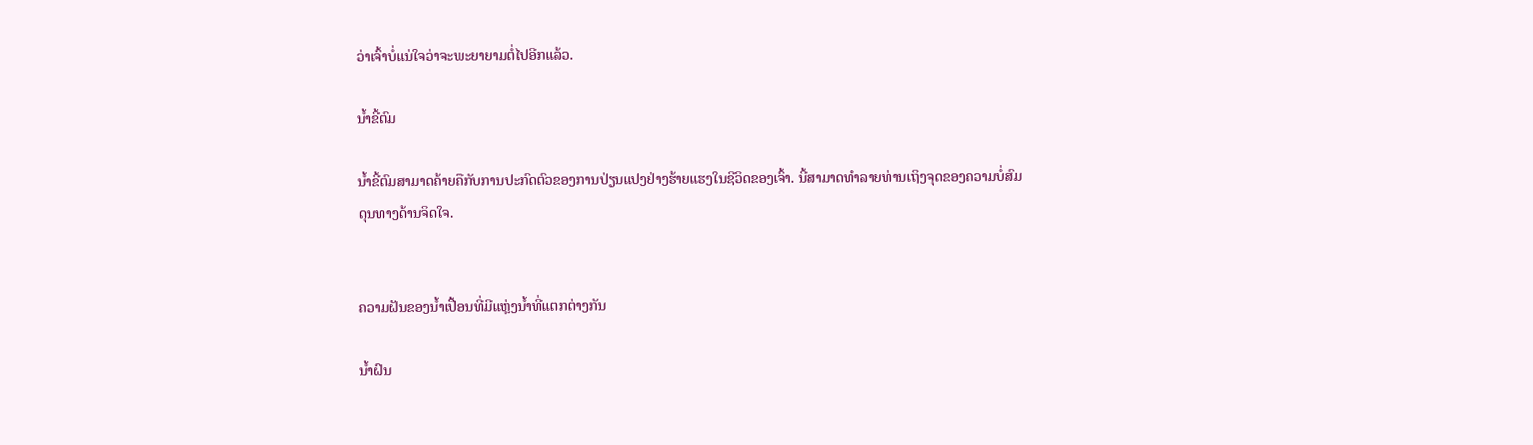ວ່າເຈົ້າບໍ່ແນ່ໃຈວ່າຈະພະຍາຍາມຕໍ່ໄປອີກແລ້ວ.

ນ້ຳຂີ້ຕົມ

ນ້ຳຂີ້ຕົມສາມາດຄ້າຍຄືກັບການປະກົດຕົວຂອງການປ່ຽນແປງຢ່າງຮ້າຍແຮງໃນຊີວິດຂອງເຈົ້າ. ນີ້ສາມາດທໍາລາຍທ່ານເຖິງຈຸດຂອງຄວາມບໍ່ສົມດຸນທາງດ້ານຈິດໃຈ.


ຄວາມຝັນຂອງນ້ຳເປື້ອນທີ່ມີແຫຼ່ງນ້ຳທີ່ແຕກຕ່າງກັນ

ນ້ຳຝົນ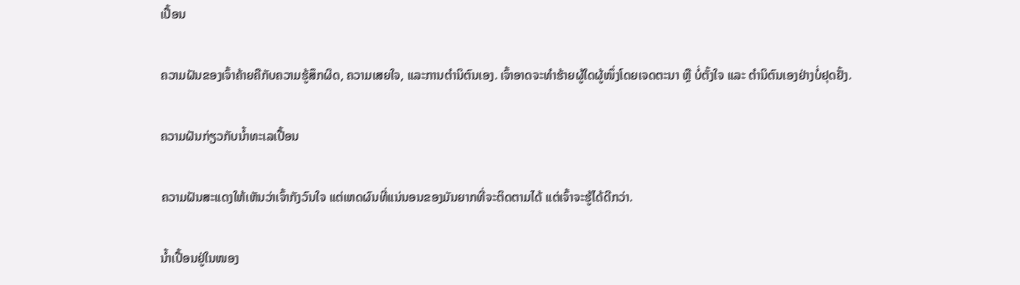ເປື້ອນ

ຄວາມຝັນຂອງເຈົ້າຄ້າຍຄືກັບຄວາມຮູ້ສຶກຜິດ, ຄວາມເສຍໃຈ, ແລະການຕໍານິຕົນເອງ. ເຈົ້າອາດຈະທຳຮ້າຍຜູ້ໃດຜູ້ໜຶ່ງໂດຍເຈດຕະນາ ຫຼື ບໍ່ຕັ້ງໃຈ ແລະ ຕຳນິຕົນເອງຢ່າງບໍ່ຢຸດຢັ້ງ.

ຄວາມຝັນກ່ຽວກັບນ້ຳທະເລເປື້ອນ

ຄວາມຝັນສະແດງໃຫ້ເຫັນວ່າເຈົ້າກັງວົນໃຈ ແຕ່ເຫດຜົນທີ່ແນ່ນອນຂອງມັນຍາກທີ່ຈະຕິດຕາມໄດ້ ແຕ່ເຈົ້າຈະຮູ້ໄດ້ດີກວ່າ.

ນ້ຳເປື້ອນຢູ່ໃນໜອງ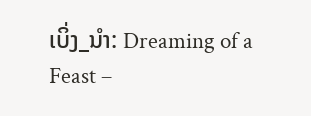ເບິ່ງ_ນຳ: Dreaming of a Feast –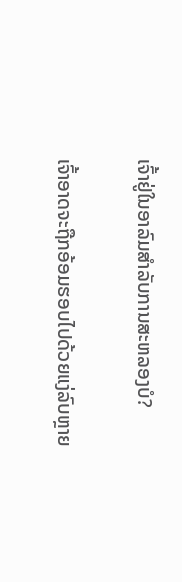ເຈົ້າຢູ່ໃນອາລົມສໍາລັບການສະຫລອງບໍ?

ເຈົ້າອາດຈະຖືກອ້ອມຮອບໄປດ້ວຍແງ່ລົບຫຼາຍ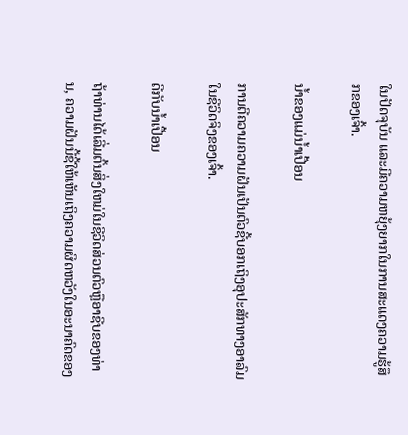ໃນປັດຈຸບັນ ແລະມີຄວາມຫຍຸ້ງຍາກໃນການສະແດງຄວາມຮູ້ສຶກຂອງເຈົ້າ.

ນ້ຳຂອງແມ່ນ້ຳເປື້ອນ

ການຕີຄວາມຄວາມຝັນເປັນຕົວຊີ້ບອກເຖິງອຸປະສັກທາງອາລົມໃນຊີວິດຈິງຂອງເຈົ້າ.

ດີກັບນ້ຳເປື້ອນ

ຖ້າທ່ານໄດ້ເລີ່ມຕົ້ນສິ່ງໃຫມ່ໃນຊີວິດສ່ວນຕົວຫຼືອາຊີບຂອງທ່ານ, ຄວາມຝັນນີ້ຊີ້ໃຫ້ເຫັນເຖິງຄວາມຜິດຫວັງໃນອະນາຄົດຂອງ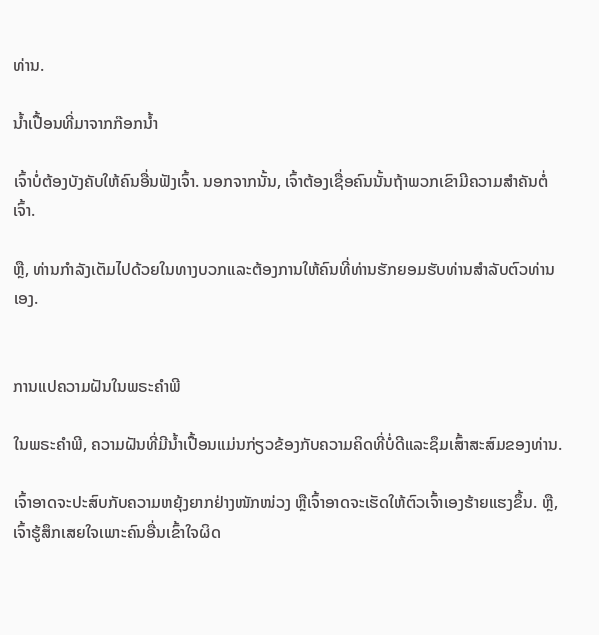ທ່ານ.

ນ້ຳເປື້ອນທີ່ມາຈາກກ໊ອກນ້ຳ

ເຈົ້າບໍ່ຕ້ອງບັງຄັບໃຫ້ຄົນອື່ນຟັງເຈົ້າ. ນອກຈາກນັ້ນ, ເຈົ້າຕ້ອງເຊື່ອຄົນນັ້ນຖ້າພວກເຂົາມີຄວາມສໍາຄັນຕໍ່ເຈົ້າ.

ຫຼື, ທ່ານກໍາລັງເຕັມໄປດ້ວຍໃນທາງບວກແລະຕ້ອງການໃຫ້ຄົນທີ່ທ່ານຮັກຍອມຮັບທ່ານສໍາລັບຕົວທ່ານເອງ.


ການແປຄວາມຝັນໃນພຣະຄໍາພີ

ໃນພຣະຄໍາພີ, ຄວາມຝັນທີ່ມີນ້ຳເປື້ອນແມ່ນກ່ຽວຂ້ອງກັບຄວາມຄິດທີ່ບໍ່ດີແລະຊຶມເສົ້າສະສົມຂອງທ່ານ.

ເຈົ້າອາດຈະປະສົບກັບຄວາມຫຍຸ້ງຍາກຢ່າງໜັກໜ່ວງ ຫຼືເຈົ້າອາດຈະເຮັດໃຫ້ຕົວເຈົ້າເອງຮ້າຍແຮງຂຶ້ນ. ຫຼື, ເຈົ້າຮູ້ສຶກເສຍໃຈເພາະຄົນອື່ນເຂົ້າໃຈຜິດ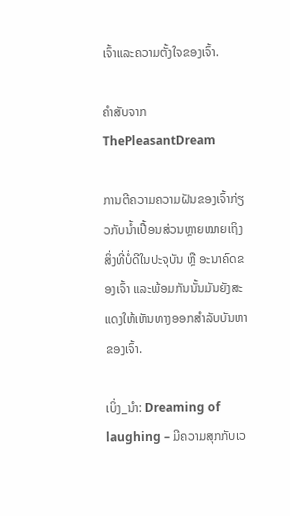ເຈົ້າແລະຄວາມຕັ້ງໃຈຂອງເຈົ້າ.

ຄຳສັບຈາກ ThePleasantDream

ການຕີຄວາມຄວາມຝັນຂອງເຈົ້າກ່ຽວກັບນ້ຳເປື້ອນສ່ວນຫຼາຍໝາຍເຖິງສິ່ງທີ່ບໍ່ດີໃນປະຈຸບັນ ຫຼື ອະນາຄົດຂອງເຈົ້າ ແລະພ້ອມກັນນັ້ນມັນຍັງສະແດງໃຫ້ເຫັນທາງອອກສຳລັບບັນຫາຂອງເຈົ້າ.

ເບິ່ງ_ນຳ: Dreaming of laughing – ມີຄວາມສຸກກັບເວ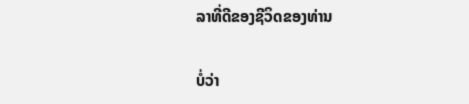ລາທີ່ດີຂອງຊີວິດຂອງທ່ານ

ບໍ່ວ່າ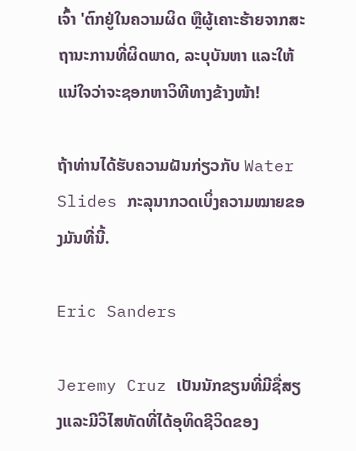ເຈົ້າ 'ຕົກຢູ່ໃນຄວາມຜິດ ຫຼືຜູ້ເຄາະຮ້າຍຈາກສະຖານະການທີ່ຜິດພາດ, ລະບຸບັນຫາ ແລະໃຫ້ແນ່ໃຈວ່າຈະຊອກຫາວິທີທາງຂ້າງໜ້າ!

ຖ້າທ່ານໄດ້ຮັບຄວາມຝັນກ່ຽວກັບ Water Slides ກະລຸນາກວດເບິ່ງຄວາມໝາຍຂອງມັນທີ່ນີ້.

Eric Sanders

Jeremy Cruz ເປັນນັກຂຽນທີ່ມີຊື່ສຽງແລະມີວິໄສທັດທີ່ໄດ້ອຸທິດຊີວິດຂອງ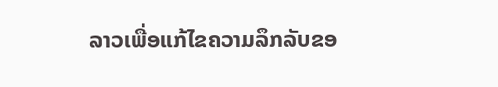ລາວເພື່ອແກ້ໄຂຄວາມລຶກລັບຂອ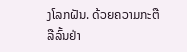ງໂລກຝັນ. ດ້ວຍຄວາມກະຕືລືລົ້ນຢ່າ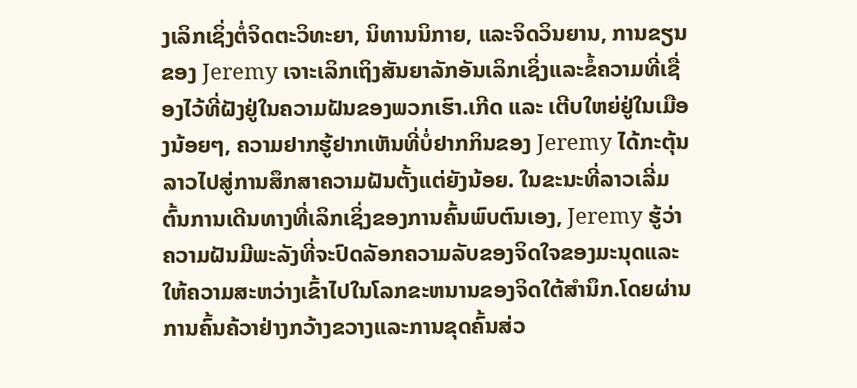ງເລິກເຊິ່ງຕໍ່ຈິດຕະວິທະຍາ, ນິທານນິກາຍ, ແລະຈິດວິນຍານ, ການຂຽນຂອງ Jeremy ເຈາະເລິກເຖິງສັນຍາລັກອັນເລິກເຊິ່ງແລະຂໍ້ຄວາມທີ່ເຊື່ອງໄວ້ທີ່ຝັງຢູ່ໃນຄວາມຝັນຂອງພວກເຮົາ.ເກີດ ແລະ ເຕີບໃຫຍ່ຢູ່ໃນເມືອງນ້ອຍໆ, ຄວາມຢາກຮູ້ຢາກເຫັນທີ່ບໍ່ຢາກກິນຂອງ Jeremy ໄດ້ກະຕຸ້ນລາວໄປສູ່ການສຶກສາຄວາມຝັນຕັ້ງແຕ່ຍັງນ້ອຍ. ໃນຂະນະທີ່ລາວເລີ່ມຕົ້ນການເດີນທາງທີ່ເລິກເຊິ່ງຂອງການຄົ້ນພົບຕົນເອງ, Jeremy ຮູ້ວ່າຄວາມຝັນມີພະລັງທີ່ຈະປົດລັອກຄວາມລັບຂອງຈິດໃຈຂອງມະນຸດແລະໃຫ້ຄວາມສະຫວ່າງເຂົ້າໄປໃນໂລກຂະຫນານຂອງຈິດໃຕ້ສໍານຶກ.ໂດຍຜ່ານການຄົ້ນຄ້ວາຢ່າງກວ້າງຂວາງແລະການຂຸດຄົ້ນສ່ວ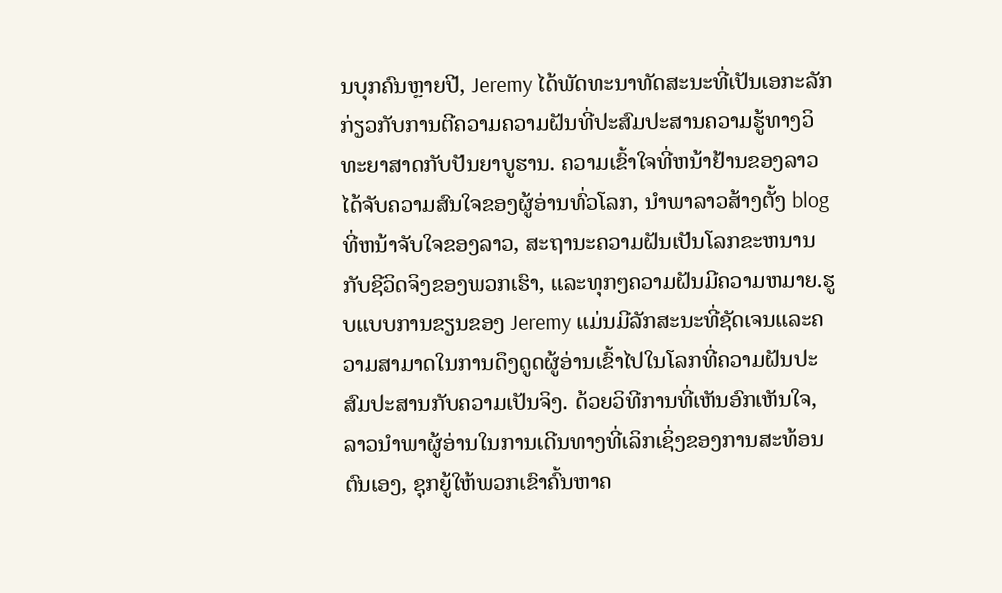ນບຸກຄົນຫຼາຍປີ, Jeremy ໄດ້ພັດທະນາທັດສະນະທີ່ເປັນເອກະລັກກ່ຽວກັບການຕີຄວາມຄວາມຝັນທີ່ປະສົມປະສານຄວາມຮູ້ທາງວິທະຍາສາດກັບປັນຍາບູຮານ. ຄວາມເຂົ້າໃຈທີ່ຫນ້າຢ້ານຂອງລາວໄດ້ຈັບຄວາມສົນໃຈຂອງຜູ້ອ່ານທົ່ວໂລກ, ນໍາພາລາວສ້າງຕັ້ງ blog ທີ່ຫນ້າຈັບໃຈຂອງລາວ, ສະຖານະຄວາມຝັນເປັນໂລກຂະຫນານກັບຊີວິດຈິງຂອງພວກເຮົາ, ແລະທຸກໆຄວາມຝັນມີຄວາມຫມາຍ.ຮູບແບບການຂຽນຂອງ Jeremy ແມ່ນມີລັກສະນະທີ່ຊັດເຈນແລະຄວາມສາມາດໃນການດຶງດູດຜູ້ອ່ານເຂົ້າໄປໃນໂລກທີ່ຄວາມຝັນປະສົມປະສານກັບຄວາມເປັນຈິງ. ດ້ວຍວິທີການທີ່ເຫັນອົກເຫັນໃຈ, ລາວນໍາພາຜູ້ອ່ານໃນການເດີນທາງທີ່ເລິກເຊິ່ງຂອງການສະທ້ອນຕົນເອງ, ຊຸກຍູ້ໃຫ້ພວກເຂົາຄົ້ນຫາຄ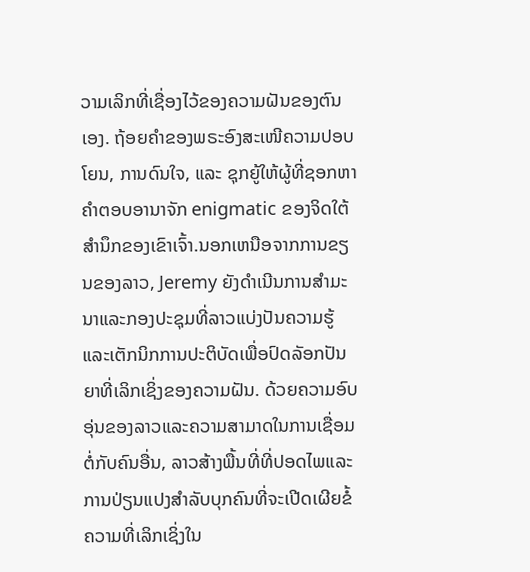ວາມເລິກທີ່ເຊື່ອງໄວ້ຂອງຄວາມຝັນຂອງຕົນເອງ. ຖ້ອຍຄຳຂອງພຣະອົງສະເໜີຄວາມປອບໂຍນ, ການດົນໃຈ, ແລະ ຊຸກຍູ້ໃຫ້ຜູ້ທີ່ຊອກຫາຄຳຕອບອານາຈັກ enigmatic ຂອງຈິດໃຕ້ສໍານຶກຂອງເຂົາເຈົ້າ.ນອກເຫນືອຈາກການຂຽນຂອງລາວ, Jeremy ຍັງດໍາເນີນການສໍາມະນາແລະກອງປະຊຸມທີ່ລາວແບ່ງປັນຄວາມຮູ້ແລະເຕັກນິກການປະຕິບັດເພື່ອປົດລັອກປັນຍາທີ່ເລິກເຊິ່ງຂອງຄວາມຝັນ. ດ້ວຍຄວາມອົບອຸ່ນຂອງລາວແລະຄວາມສາມາດໃນການເຊື່ອມຕໍ່ກັບຄົນອື່ນ, ລາວສ້າງພື້ນທີ່ທີ່ປອດໄພແລະການປ່ຽນແປງສໍາລັບບຸກຄົນທີ່ຈະເປີດເຜີຍຂໍ້ຄວາມທີ່ເລິກເຊິ່ງໃນ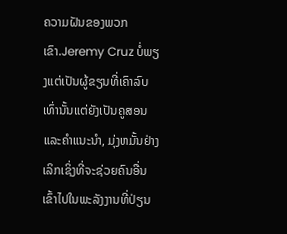ຄວາມຝັນຂອງພວກເຂົາ.Jeremy Cruz ບໍ່ພຽງແຕ່ເປັນຜູ້ຂຽນທີ່ເຄົາລົບເທົ່ານັ້ນແຕ່ຍັງເປັນຄູສອນແລະຄໍາແນະນໍາ, ມຸ່ງຫມັ້ນຢ່າງເລິກເຊິ່ງທີ່ຈະຊ່ວຍຄົນອື່ນເຂົ້າໄປໃນພະລັງງານທີ່ປ່ຽນ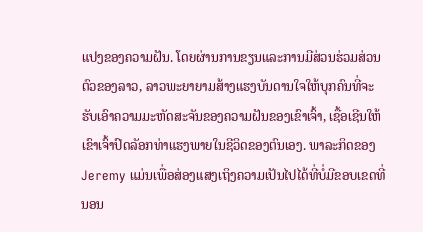ແປງຂອງຄວາມຝັນ. ໂດຍຜ່ານການຂຽນແລະການມີສ່ວນຮ່ວມສ່ວນຕົວຂອງລາວ, ລາວພະຍາຍາມສ້າງແຮງບັນດານໃຈໃຫ້ບຸກຄົນທີ່ຈະຮັບເອົາຄວາມມະຫັດສະຈັນຂອງຄວາມຝັນຂອງເຂົາເຈົ້າ, ເຊື້ອເຊີນໃຫ້ເຂົາເຈົ້າປົດລັອກທ່າແຮງພາຍໃນຊີວິດຂອງຕົນເອງ. ພາລະກິດຂອງ Jeremy ແມ່ນເພື່ອສ່ອງແສງເຖິງຄວາມເປັນໄປໄດ້ທີ່ບໍ່ມີຂອບເຂດທີ່ນອນ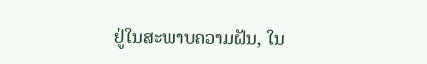ຢູ່ໃນສະພາບຄວາມຝັນ, ໃນ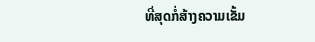ທີ່ສຸດກໍ່ສ້າງຄວາມເຂັ້ມ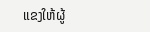ແຂງໃຫ້ຜູ້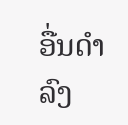ອື່ນດໍາລົງ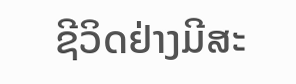ຊີວິດຢ່າງມີສະ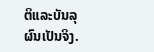ຕິແລະບັນລຸຜົນເປັນຈິງ.